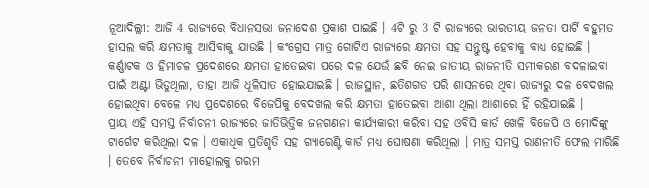ନୂଆଦିଲ୍ଲୀ: ଆଜି 4 ରାଜ୍ୟରେ ବିଧାନସଭା ଜନାଦେଶ ପ୍ରକାଶ ପାଇଛି । 4ଟି ରୁ 3 ଟି ରାଜ୍ୟରେ ଭାରତୀୟ ଜନତା ପାର୍ଟି ବହୁମତ ହାସଲ କରି କ୍ଷମତାକୁ ଆସିବାକୁ ଯାଉଛି । କଂଗ୍ରେସ ମାତ୍ର ଗୋଟିଏ ରାଜ୍ୟରେ କ୍ଷମତା ସହ ସନ୍ତୁଷ୍ଟ ହେବାକୁ ବାଧ୍ୟ ହୋଇଛି । କର୍ଣ୍ଣାଟକ ଓ ହିମାଚଳ ପ୍ରଦେଶରେ କ୍ଷମତା ହାତେଇବା ପରେ ଦଳ ଯେଉଁ ଛବି ନେଇ ଜାତୀୟ ରାଜନୀତି ସମୀକରଣ ବଦଳାଇବା ପାଇଁ ଅଣ୍ଟା ଭିଡୁଥିଲା, ତାହା ଆଜି ଧୂଳିସାତ ହୋଇଯାଇଛି । ରାଜସ୍ଥାନ, ଛତିଶଗଡ ପରି ଶାସନରେ ଥିବା ରାଜ୍ୟରୁ ଦଳ ବେଦଖଲ ହୋଇଥିବା ବେଳେ ମଧ୍ୟ ପ୍ରଦେଶରେ ବିଜେପିକୁ ବେଦଖଲ କରି କ୍ଷମତା ହାତେଇବା ଆଶା ଥିଲା ଆଶାରେ ହିଁ ରହିଯାଇଛି ।
ପ୍ରାୟ ଏହି ସମସ୍ତ ନିର୍ବାଚନୀ ରାଜ୍ୟରେ ଜାତିଭିତ୍ତିକ ଜନଗଣନା କାର୍ଯ୍ୟକାରୀ କରିବା ସହ ଓବିସି କାର୍ଡ ଖେଳି ବିଜେପି ଓ ମୋଦିଙ୍କୁ ଟାର୍ଗେଟ କରିଥିଲା ଦଳ । ଏକାଧିକ ପ୍ରତିଶୃତି ସହ ଗ୍ୟାରେଣ୍ଟି କାର୍ଡ ମଧ୍ୟ ଘୋଷଣା କରିଥିଲା । ମାତ୍ର ସମସ୍ତ ରାଣନୀତି ଫେଲ ମାରିଛି । ତେବେ ନିର୍ବାଚନୀ ମାହୋଲକୁ ଗରମ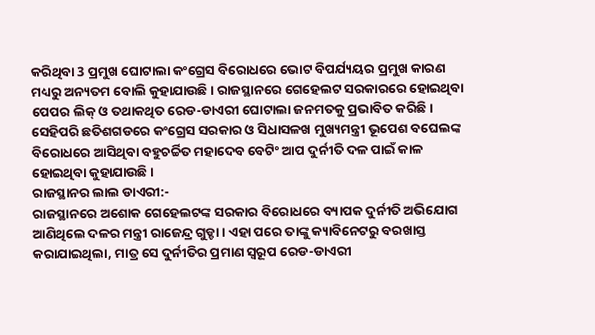କରିଥିବା 3 ପ୍ରମୁଖ ଘୋଟାଲା କଂଗ୍ରେସ ବିରୋଧରେ ଭୋଟ ବିପର୍ଯ୍ୟୟର ପ୍ରମୁଖ କାରଣ ମଧ୍ୟରୁ ଅନ୍ୟତମ ବୋଲି କୁହାଯାଉଛି । ରାଜସ୍ଥାନରେ ଗେହେଲଟ ସରକାରରେ ହୋଇଥିବା ପେପର ଲିକ୍ ଓ ତଥାକଥିତ ରେଡ-ଡାଏରୀ ଘୋଟାଲା ଜନମତକୁ ପ୍ରଭାବିତ କରିଛି । ସେହିପରି ଛତିଶଗଡରେ କଂଗ୍ରେସ ସରକାର ଓ ସିଧାସଳଖ ମୁଖ୍ୟମନ୍ତ୍ରୀ ଭୂପେଶ ବଘେଲଙ୍କ ବିରୋଧରେ ଆସିଥିବା ବହୁଚର୍ଚ୍ଚିତ ମହାଦେବ ବେଟିଂ ଆପ ଦୁର୍ନୀତି ଦଳ ପାଇଁ କାଳ ହୋଇଥିବା କୁହାଯାଉଛି ।
ରାଜସ୍ଥାନର ଲାଲ ଡାଏରୀ:-
ରାଜସ୍ଥାନରେ ଅଶୋକ ଗେହେଲଟଙ୍କ ସରକାର ବିରୋଧରେ ବ୍ୟାପକ ଦୁର୍ନୀତି ଅଭିଯୋଗ ଆଣିଥିଲେ ଦଳର ମନ୍ତ୍ରୀ ରାଜେନ୍ଦ୍ର ଗୁଡ୍ଡା । ଏହା ପରେ ତାଙ୍କୁ କ୍ୟାବିନେଟରୁ ବରଖାସ୍ତ କରାଯାଇଥିଲା, ମାତ୍ର ସେ ଦୁର୍ନୀତିର ପ୍ରମାଣ ସ୍ବରୂପ ରେଡ-ଡାଏରୀ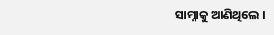ସାମ୍ନାକୁ ଆଣିଥିଲେ ।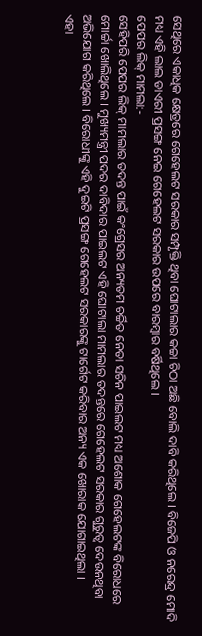ସେଥିରେ ଏକାଧିକ କ୍ଷେତ୍ରରେ ଗେହେଲଟ ସରକାର ସମ୍ପୃକ୍ତି ଥିବା ଘୋଟାଲାର କଚ୍ଚା ଚିଠା ଅଛି ବୋଲି ଦାବି କରିଥିଲେ । ବିଜେପି ଓ ନରେନ୍ଦ୍ର ମୋଦି ମଧ୍ୟ ଏହି ଲାଲ ଡାଏରୀ ପ୍ରସଙ୍ଗ ନେଇ ଗେହେଲଟ ସରକାର ଉପରେ ବାରମ୍ବାର ବର୍ଷିଥିଲେ ।
ପେପର ଲିକ୍ ମାମଲା:-
ସେହିପରି ପେପର ଲିକ୍ ମାମଲାର ତଦନ୍ତ ପାଇଁ କଂଗ୍ରେସର ଅନ୍ୟତମ ଚର୍ଚ୍ଚିତ ନେତା ସଚିନ ପାଇଲଟ ମଧ୍ୟ ଅଶୋକ ଗେହେଲଟଙ୍କ ବିରୋଧରେ ମୋର୍ଚ୍ଚା ଖୋଲିଥିଲେ । ମୁଖ୍ୟମନ୍ତ୍ରୀ ପଦର ଦାବିଦାର ପାଇଲଟ ଏହି ଘୋଟାଲା ମାମଲାର ତଦନ୍ତରେ ଗେହେଲଟ ସରକାର ଗୁରୁତ୍ବ ଦେଉନଥିବା ଅଭିଯୋଗ କରିଥିଲେ । ବିରୋଧୀଙ୍କୁ ଏହି ଦୁଇଟି ପ୍ରସଙ୍ଗ ଗେହେଲଟ ସରକାରଙ୍କୁ ଟାର୍ଗେଟ କରିବାର ଅନ୍ୟ ଏକ ଖୋରାକ ଯୋଗାଇଥିଲା ।
ଏହା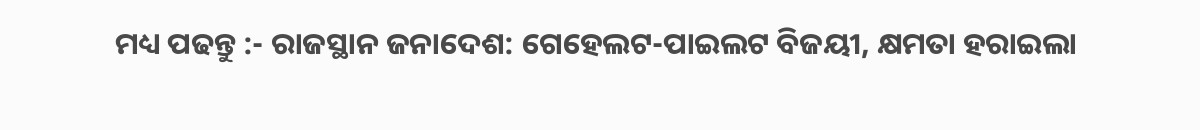ମଧ୍ୟ ପଢନ୍ତୁ :- ରାଜସ୍ଥାନ ଜନାଦେଶ: ଗେହେଲଟ-ପାଇଲଟ ବିଜୟୀ, କ୍ଷମତା ହରାଇଲା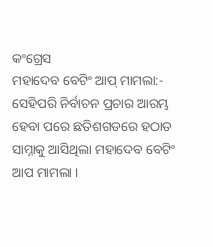କଂଗ୍ରେସ
ମହାଦେବ ବେଟିଂ ଆପ୍ ମାମଲା:-
ସେହିପରି ନିର୍ବାଚନ ପ୍ରଚାର ଆରମ୍ଭ ହେବା ପରେ ଛତିଶଗଡରେ ହଠାତ ସାମ୍ନାକୁ ଆସିଥିଲା ମହାଦେବ ବେଟିଂ ଆପ ମାମଲା ।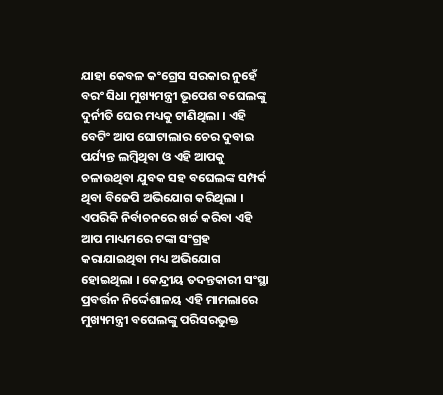ଯାହା କେବଳ କଂଗ୍ରେସ ସରକାର ନୁହେଁ ବରଂ ସିଧା ମୁଖ୍ୟମନ୍ତ୍ରୀ ଭୂପେଶ ବଘେଲଙ୍କୁ ଦୁର୍ନୀତି ଘେର ମଧ୍ୟକୁ ଟାଣିଥିଲା । ଏହି ବେଟିଂ ଆପ ଘୋଟାଲାର ଚେର ଦୁବାଇ ପର୍ଯ୍ୟନ୍ତ ଲମ୍ବିଥିବା ଓ ଏହି ଆପକୁ ଚଳାଉଥିବା ଯୁବକ ସହ ବଘେଲଙ୍କ ସମ୍ପର୍କ ଥିବା ବିଜେପି ଅଭିଯୋଗ କରିଥିଲା । ଏପରିକି ନିର୍ବାଚନରେ ଖର୍ଚ୍ଚ କରିବା ଏହି ଆପ ମାଧ୍ୟମରେ ଟଙ୍କା ସଂଗ୍ରହ କରାଯାଇଥିବା ମଧ୍ୟ ଅଭିଯୋଗ ହୋଇଥିଲା । କେନ୍ଦ୍ରୀୟ ତଦନ୍ତକାରୀ ସଂସ୍ଥା ପ୍ରବର୍ତ୍ତନ ନିର୍ଦ୍ଦେଶାଳୟ ଏହି ମାମଲାରେ ମୁଖ୍ୟମନ୍ତ୍ରୀ ବଘେଲଙ୍କୁ ପରିସରଭୁକ୍ତ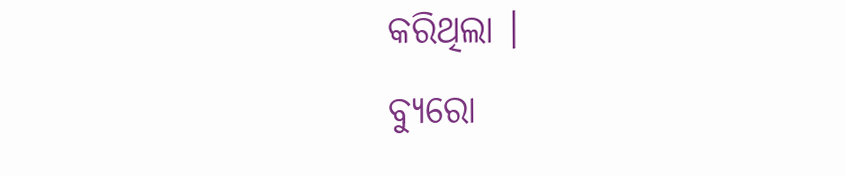କରିଥିଲା ।
ବ୍ୟୁରୋ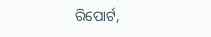ରିପୋର୍ଟ,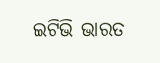ଇଟିଭି ଭାରତ